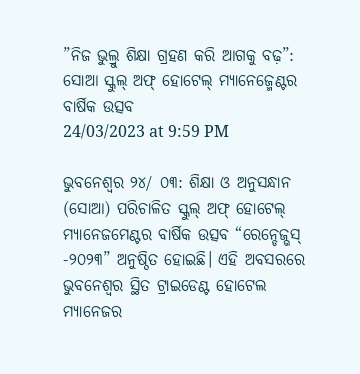”ନିଜ ଭୁଲ୍ରୁ ଶିକ୍ଷା ଗ୍ରହଣ କରି ଆଗକୁ ବଢ଼”: ସୋଆ ସ୍କୁଲ୍ ଅଫ୍ ହୋଟେଲ୍ ମ୍ୟାନେଜ୍ମେଣ୍ଟର ବାର୍ଷିକ ଉତ୍ସବ
24/03/2023 at 9:59 PM

ଭୁବନେଶ୍ୱର ୨୪/ ୦୩: ଶିକ୍ଷା ଓ ଅନୁସନ୍ଧାନ (ସୋଆ) ପରିଚାଳିତ ସ୍କୁଲ୍ ଅଫ୍ ହୋଟେଲ୍ ମ୍ୟାନେଜମେଣ୍ଟର ବାର୍ଷିକ ଉତ୍ସବ “ରେନ୍ଡେଜ୍ଭସ୍ -୨୦୨୩” ଅନୁଷ୍ଠିତ ହୋଇଛି। ଏହି ଅବସରରେ ଭୁବନେଶ୍ୱର ସ୍ଥିତ ଟ୍ରାଇଡେଣ୍ଟ ହୋଟେଲ ମ୍ୟାନେଜର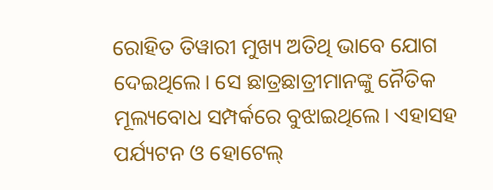ରୋହିତ ତିୱାରୀ ମୁଖ୍ୟ ଅତିଥି ଭାବେ ଯୋଗ ଦେଇଥିଲେ। ସେ ଛାତ୍ରଛାତ୍ରୀମାନଙ୍କୁ ନୈତିକ ମୂଲ୍ୟବୋଧ ସମ୍ପର୍କରେ ବୁଝାଇଥିଲେ। ଏହାସହ ପର୍ଯ୍ୟଟନ ଓ ହୋଟେଲ୍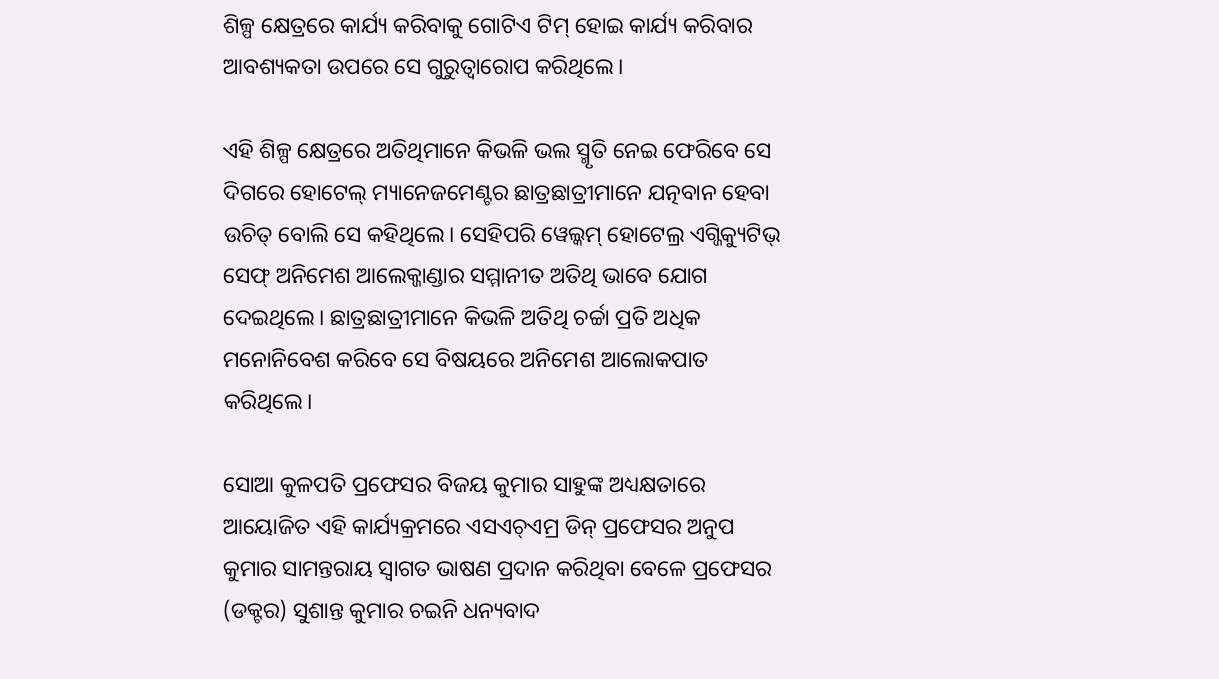ଶିଳ୍ପ କ୍ଷେତ୍ରରେ କାର୍ଯ୍ୟ କରିବାକୁ ଗୋଟିଏ ଟିମ୍ ହୋଇ କାର୍ଯ୍ୟ କରିବାର ଆବଶ୍ୟକତା ଉପରେ ସେ ଗୁରୁତ୍ୱାରୋପ କରିଥିଲେ।

ଏହି ଶିଳ୍ପ କ୍ଷେତ୍ରରେ ଅତିଥିମାନେ କିଭଳି ଭଲ ସ୍ମୃତି ନେଇ ଫେରିବେ ସେ ଦିଗରେ ହୋଟେଲ୍ ମ୍ୟାନେଜମେଣ୍ଟର ଛାତ୍ରଛାତ୍ରୀମାନେ ଯତ୍ନବାନ ହେବା ଉଚିତ୍ ବୋଲି ସେ କହିଥିଲେ। ସେହିପରି ୱେଲ୍କମ୍ ହୋଟେଲ୍ର ଏଗ୍ଜିକ୍ୟୁଟିଭ୍ ସେଫ୍ ଅନିମେଶ ଆଲେକ୍ଜାଣ୍ଡାର ସମ୍ମାନୀତ ଅତିଥି ଭାବେ ଯୋଗ ଦେଇଥିଲେ। ଛାତ୍ରଛାତ୍ରୀମାନେ କିଭଳି ଅତିଥି ଚର୍ଚ୍ଚା ପ୍ରତି ଅଧିକ ମନୋନିବେଶ କରିବେ ସେ ବିଷୟରେ ଅନିମେଶ ଆଲୋକପାତ କରିଥିଲେ।

ସୋଆ କୁଳପତି ପ୍ରଫେସର ବିଜୟ କୁମାର ସାହୁଙ୍କ ଅଧ୍ୟକ୍ଷତାରେ ଆୟୋଜିତ ଏହି କାର୍ଯ୍ୟକ୍ରମରେ ଏସଏଚ୍ଏମ୍ର ଡିନ୍ ପ୍ରଫେସର ଅନୁପ କୁମାର ସାମନ୍ତରାୟ ସ୍ୱାଗତ ଭାଷଣ ପ୍ରଦାନ କରିଥିବା ବେଳେ ପ୍ରଫେସର (ଡକ୍ଟର) ସୁଶାନ୍ତ କୁମାର ଚଇନି ଧନ୍ୟବାଦ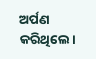ଅର୍ପଣ କରିଥିଲେ।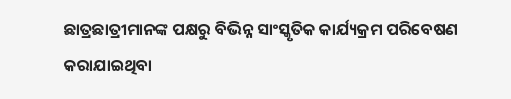ଛାତ୍ରଛାତ୍ରୀମାନଙ୍କ ପକ୍ଷରୁ ବିଭିନ୍ନ ସାଂସ୍କୃତିକ କାର୍ଯ୍ୟକ୍ରମ ପରିବେଷଣ କରାଯାଇଥିବା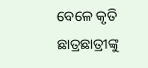ବେଳେ କୃତି ଛାତ୍ରଛାତ୍ରୀଙ୍କୁ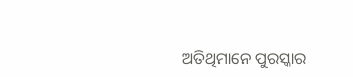ଅତିଥିମାନେ ପୁରସ୍କାର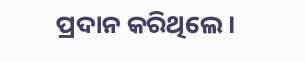ପ୍ରଦାନ କରିଥିଲେ।